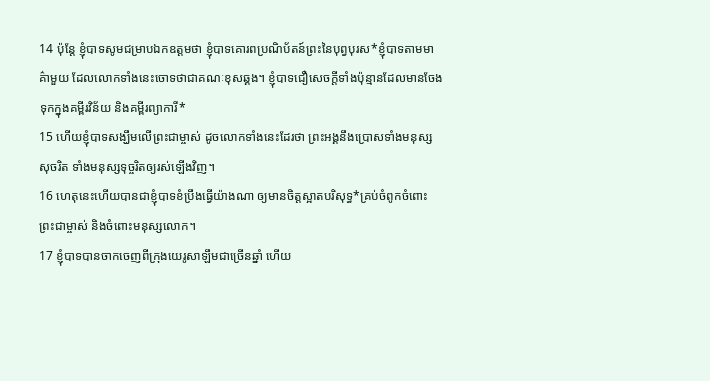14 ប៉ុន្តែ ខ្ញុំបាទសូមជម្រាបឯកឧត្ដមថា ខ្ញុំបាទគោរពប្រណិប័តន៍ព្រះនៃបុព្វបុរស*ខ្ញុំបាទតាមមាគ៌ាមួយ ដែលលោកទាំងនេះចោទថាជាគណៈខុសឆ្គង។ ខ្ញុំបាទជឿសេចក្ដីទាំងប៉ុន្មានដែលមានចែងទុកក្នុងគម្ពីរវិន័យ និងគម្ពីរព្យាការី*
15 ហើយខ្ញុំបាទសង្ឃឹមលើព្រះជាម្ចាស់ ដូចលោកទាំងនេះដែរថា ព្រះអង្គនឹងប្រោសទាំងមនុស្សសុចរិត ទាំងមនុស្សទុច្ចរិតឲ្យរស់ឡើងវិញ។
16 ហេតុនេះហើយបានជាខ្ញុំបាទខំប្រឹងធ្វើយ៉ាងណា ឲ្យមានចិត្តស្អាតបរិសុទ្ធ*គ្រប់ចំពូកចំពោះព្រះជាម្ចាស់ និងចំពោះមនុស្សលោក។
17 ខ្ញុំបាទបានចាកចេញពីក្រុងយេរូសាឡឹមជាច្រើនឆ្នាំ ហើយ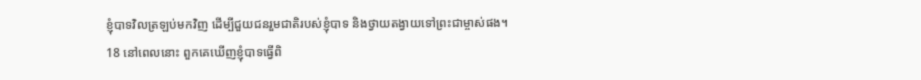ខ្ញុំបាទវិលត្រឡប់មកវិញ ដើម្បីជួយជនរួមជាតិរបស់ខ្ញុំបាទ និងថ្វាយតង្វាយទៅព្រះជាម្ចាស់ផង។
18 នៅពេលនោះ ពួកគេឃើញខ្ញុំបាទធ្វើពិ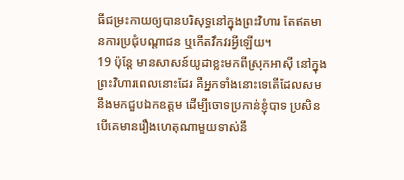ធីជម្រះកាយឲ្យបានបរិសុទ្ធនៅក្នុងព្រះវិហារ តែឥតមានការប្រជុំបណ្ដាជន ឬកើតវឹកវរអ្វីឡើយ។
19 ប៉ុន្តែ មានសាសន៍យូដាខ្លះមកពីស្រុកអាស៊ី នៅក្នុងព្រះវិហារពេលនោះដែរ គឺអ្នកទាំងនោះទេតើដែលសមនឹងមកជួបឯកឧត្ដម ដើម្បីចោទប្រកាន់ខ្ញុំបាទ ប្រសិនបើគេមានរឿងហេតុណាមួយទាស់នឹ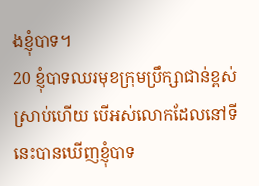ងខ្ញុំបាទ។
20 ខ្ញុំបាទឈរមុខក្រុមប្រឹក្សាជាន់ខ្ពស់ស្រាប់ហើយ បើអស់លោកដែលនៅទីនេះបានឃើញខ្ញុំបាទ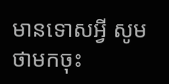មានទោសអ្វី សូមថាមកចុះ